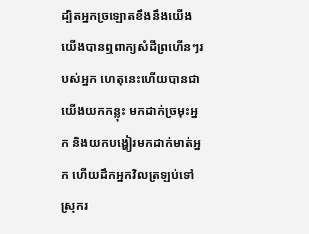ដ្បិតអ្នកច្រឡោតខឹងនឹងយើង យើងបានឮពាក្យសំដីព្រហើនៗរបស់អ្នក ហេតុនេះហើយបានជាយើងយកកន្លុះ មកដាក់ច្រមុះអ្នក និងយកបង្ហៀរមកដាក់មាត់អ្នក ហើយដឹកអ្នកវិលត្រឡប់ទៅស្រុករ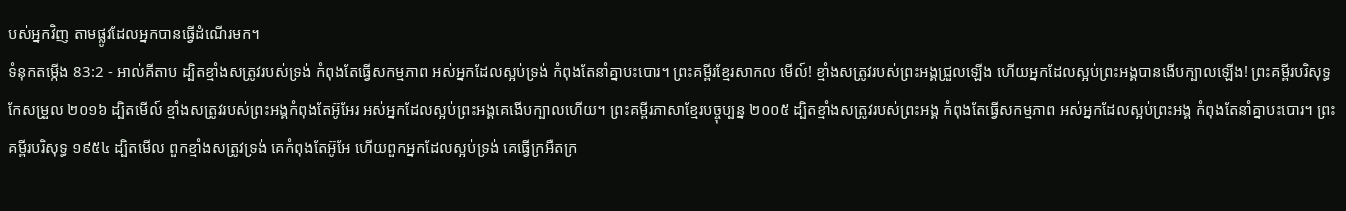បស់អ្នកវិញ តាមផ្លូវដែលអ្នកបានធ្វើដំណើរមក។
ទំនុកតម្កើង 83:2 - អាល់គីតាប ដ្បិតខ្មាំងសត្រូវរបស់ទ្រង់ កំពុងតែធ្វើសកម្មភាព អស់អ្នកដែលស្អប់ទ្រង់ កំពុងតែនាំគ្នាបះបោរ។ ព្រះគម្ពីរខ្មែរសាកល មើល៍! ខ្មាំងសត្រូវរបស់ព្រះអង្គជ្រួលឡើង ហើយអ្នកដែលស្អប់ព្រះអង្គបានងើបក្បាលឡើង! ព្រះគម្ពីរបរិសុទ្ធកែសម្រួល ២០១៦ ដ្បិតមើល៍ ខ្មាំងសត្រូវរបស់ព្រះអង្គកំពុងតែអ៊ូអែរ អស់អ្នកដែលស្អប់ព្រះអង្គគេងើបក្បាលហើយ។ ព្រះគម្ពីរភាសាខ្មែរបច្ចុប្បន្ន ២០០៥ ដ្បិតខ្មាំងសត្រូវរបស់ព្រះអង្គ កំពុងតែធ្វើសកម្មភាព អស់អ្នកដែលស្អប់ព្រះអង្គ កំពុងតែនាំគ្នាបះបោរ។ ព្រះគម្ពីរបរិសុទ្ធ ១៩៥៤ ដ្បិតមើល ពួកខ្មាំងសត្រូវទ្រង់ គេកំពុងតែអ៊ូអែ ហើយពួកអ្នកដែលស្អប់ទ្រង់ គេធ្វើក្រអឺតក្រ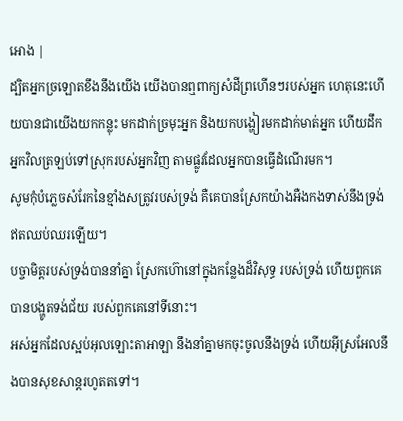អោង |
ដ្បិតអ្នកច្រឡោតខឹងនឹងយើង យើងបានឮពាក្យសំដីព្រហើនៗរបស់អ្នក ហេតុនេះហើយបានជាយើងយកកន្លុះ មកដាក់ច្រមុះអ្នក និងយកបង្ហៀរមកដាក់មាត់អ្នក ហើយដឹកអ្នកវិលត្រឡប់ទៅស្រុករបស់អ្នកវិញ តាមផ្លូវដែលអ្នកបានធ្វើដំណើរមក។
សូមកុំបំភ្លេចសំរែកនៃខ្មាំងសត្រូវរបស់ទ្រង់ គឺគេបានស្រែកយ៉ាងអឺងកងទាស់នឹងទ្រង់ ឥតឈប់ឈរឡើយ។
បច្ចាមិត្តរបស់ទ្រង់បាននាំគ្នា ស្រែកហ៊ោនៅក្នុងកន្លែងដ៏វិសុទ្ធ របស់ទ្រង់ ហើយពួកគេបានបង្ហូតទង់ជ័យ របស់ពួកគេនៅទីនោះ។
អស់អ្នកដែលស្អប់អុលឡោះតាអាឡា នឹងនាំគ្នាមកចុះចូលនឹងទ្រង់ ហើយអ៊ីស្រអែលនឹងបានសុខសាន្តរហូតតទៅ។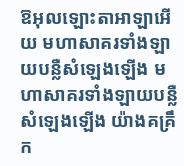ឱអុលឡោះតាអាឡាអើយ មហាសាគរទាំងឡាយបន្លឺសំឡេងឡើង មហាសាគរទាំងឡាយបន្លឺសំឡេងឡើង យ៉ាងគគ្រឹក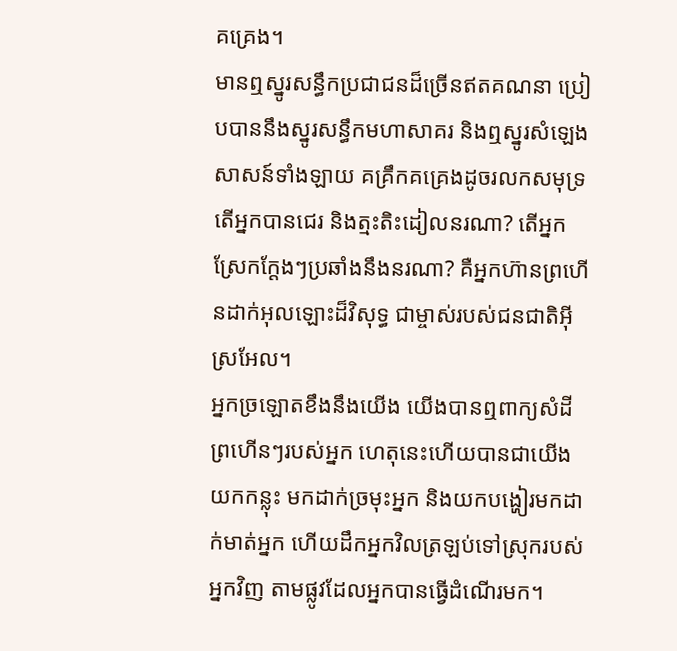គគ្រេង។
មានឮស្នូរសន្ធឹកប្រជាជនដ៏ច្រើនឥតគណនា ប្រៀបបាននឹងស្នូរសន្ធឹកមហាសាគរ និងឮស្នូរសំឡេងសាសន៍ទាំងឡាយ គគ្រឹកគគ្រេងដូចរលកសមុទ្រ
តើអ្នកបានជេរ និងត្មះតិះដៀលនរណា? តើអ្នកស្រែកក្ដែងៗប្រឆាំងនឹងនរណា? គឺអ្នកហ៊ានព្រហើនដាក់អុលឡោះដ៏វិសុទ្ធ ជាម្ចាស់របស់ជនជាតិអ៊ីស្រអែល។
អ្នកច្រឡោតខឹងនឹងយើង យើងបានឮពាក្យសំដីព្រហើនៗរបស់អ្នក ហេតុនេះហើយបានជាយើងយកកន្លុះ មកដាក់ច្រមុះអ្នក និងយកបង្ហៀរមកដាក់មាត់អ្នក ហើយដឹកអ្នកវិលត្រឡប់ទៅស្រុករបស់អ្នកវិញ តាមផ្លូវដែលអ្នកបានធ្វើដំណើរមក។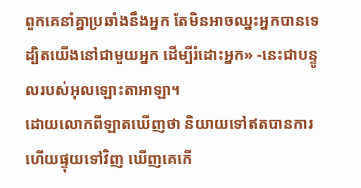ពួកគេនាំគ្នាប្រឆាំងនឹងអ្នក តែមិនអាចឈ្នះអ្នកបានទេ ដ្បិតយើងនៅជាមួយអ្នក ដើម្បីរំដោះអ្នក» -នេះជាបន្ទូលរបស់អុលឡោះតាអាឡា។
ដោយលោកពីឡាតឃើញថា និយាយទៅឥតបានការ ហើយផ្ទុយទៅវិញ ឃើញគេកើ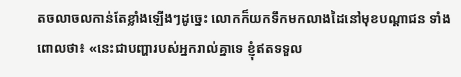តចលាចលកាន់តែខ្លាំងឡើងៗដូច្នេះ លោកក៏យកទឹកមកលាងដៃនៅមុខបណ្ដាជន ទាំងពោលថា៖ «នេះជាបញ្ហារបស់អ្នករាល់គ្នាទេ ខ្ញុំឥតទទួល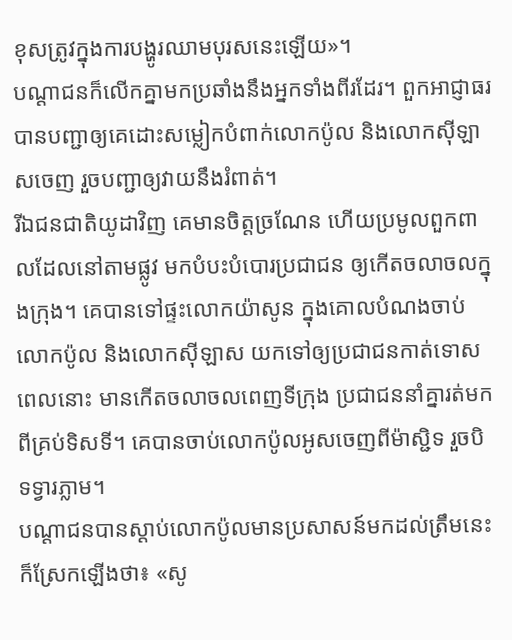ខុសត្រូវក្នុងការបង្ហូរឈាមបុរសនេះឡើយ»។
បណ្ដាជនក៏លើកគ្នាមកប្រឆាំងនឹងអ្នកទាំងពីរដែរ។ ពួកអាជ្ញាធរបានបញ្ជាឲ្យគេដោះសម្លៀកបំពាក់លោកប៉ូល និងលោកស៊ីឡាសចេញ រួចបញ្ជាឲ្យវាយនឹងរំពាត់។
រីឯជនជាតិយូដាវិញ គេមានចិត្ដច្រណែន ហើយប្រមូលពួកពាលដែលនៅតាមផ្លូវ មកបំបះបំបោរប្រជាជន ឲ្យកើតចលាចលក្នុងក្រុង។ គេបានទៅផ្ទះលោកយ៉ាសូន ក្នុងគោលបំណងចាប់លោកប៉ូល និងលោកស៊ីឡាស យកទៅឲ្យប្រជាជនកាត់ទោស
ពេលនោះ មានកើតចលាចលពេញទីក្រុង ប្រជាជននាំគ្នារត់មកពីគ្រប់ទិសទី។ គេបានចាប់លោកប៉ូលអូសចេញពីម៉ាស្ជិទ រួចបិទទ្វារភ្លាម។
បណ្ដាជនបានស្ដាប់លោកប៉ូលមានប្រសាសន៍មកដល់ត្រឹមនេះ ក៏ស្រែកឡើងថា៖ «សូ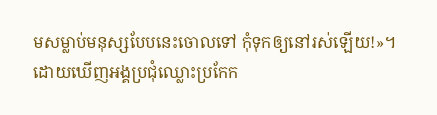មសម្លាប់មនុស្សបែបនេះចោលទៅ កុំទុកឲ្យនៅរស់ឡើយ!»។
ដោយឃើញអង្គប្រជុំឈ្លោះប្រកែក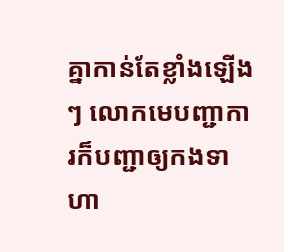គ្នាកាន់តែខ្លាំងឡើងៗ លោកមេបញ្ជាការក៏បញ្ជាឲ្យកងទាហា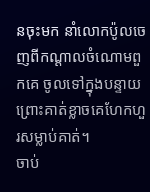នចុះមក នាំលោកប៉ូលចេញពីកណ្ដាលចំណោមពួកគេ ចូលទៅក្នុងបន្ទាយ ព្រោះគាត់ខ្លាចគេហែកហួរសម្លាប់គាត់។
ចាប់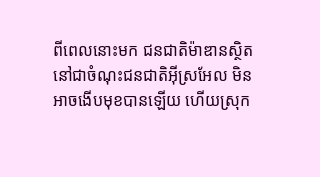ពីពេលនោះមក ជនជាតិម៉ាឌានស្ថិតនៅជាចំណុះជនជាតិអ៊ីស្រអែល មិនអាចងើបមុខបានឡើយ ហើយស្រុក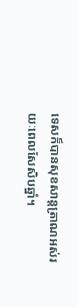ទេសក៏បានសុខសាន្តត្រាណអស់រយៈពេលសែសិបឆ្នាំ។